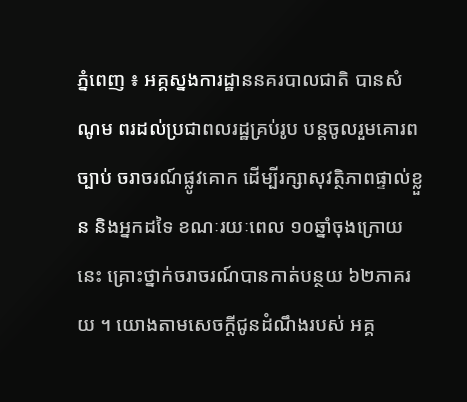ភ្នំពេញ ៖ អគ្គស្នងការដ្ឋាននគរបាលជាតិ បានសំណូម ពរដល់ប្រជាពលរដ្ឋគ្រប់រូប បន្តចូលរួមគោរពច្បាប់ ចរាចរណ៍ផ្លូវគោក ដើម្បីរក្សាសុវត្ថិភាពផ្ទាល់ខ្លួន និងអ្នកដទៃ ខណៈរយៈពេល ១០ឆ្នាំចុងក្រោយនេះ គ្រោះថ្នាក់ចរាចរណ៍បានកាត់បន្ថយ ៦២ភាគរយ ។ យោងតាមសេចក្ដីជូនដំណឹងរបស់ អគ្គ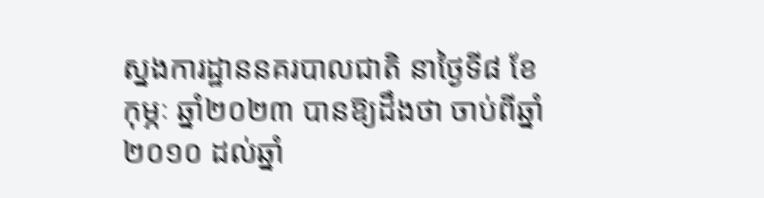ស្នងការដ្ឋាននគរបាលជាតិ នាថ្ងៃទី៨ ខែកុម្ភៈ ឆ្នាំ២០២៣ បានឱ្យដឹងថា ចាប់ពីឆ្នាំ២០១០ ដល់ឆ្នាំ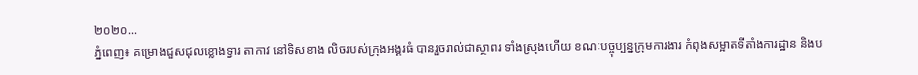២០២០...
ភ្នំពេញ៖ គម្រោងជួសជុលខ្លោងទ្វារ តាកាវ នៅទិសខាង លិចរបស់ក្រុងអង្គរធំ បានរួចរាល់ជាស្ថាពរ ទាំងស្រុងហើយ ខណៈបច្ចុប្បន្នក្រុមការងារ កំពុងសម្អាតទីតាំងការដ្ឋាន និងប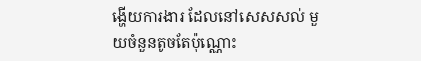ង្ហើយការងារ ដែលនៅសេសសល់ មួយចំនួនតូចតែប៉ុណ្ណោះ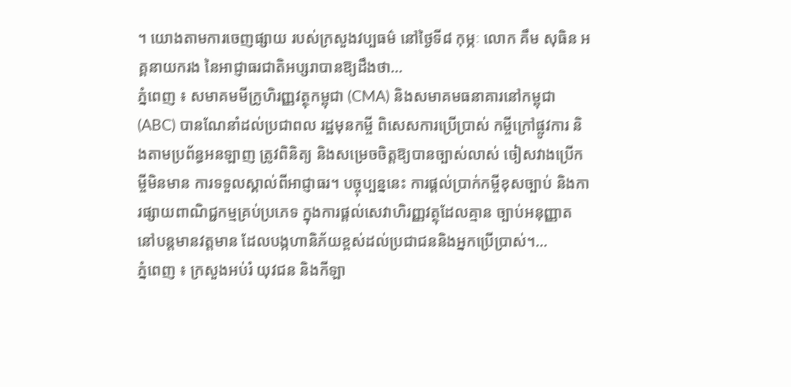។ យោងតាមការចេញផ្សាយ របស់ក្រសួងវប្បធម៌ នៅថ្ងៃទី៨ កុម្ភៈ លោក គឹម សុធិន អគ្គនាយករង នៃអាជ្ញាធរជាតិអប្សរាបានឱ្យដឹងថា...
ភ្នំពេញ ៖ សមាគមមីក្រូហិរញ្ញវត្ថុកម្ពុជា (CMA) និងសមាគមធនាគារនៅកម្ពុជា (ABC) បានណែនាំដល់ប្រជាពល រដ្ឋមុនកម្ចី ពិសេសការប្រើប្រាស់ កម្ចីក្រៅផ្លូវការ និងតាមប្រព័ន្ធអនឡាញ ត្រូវពិនិត្យ និងសម្រេចចិត្តឱ្យបានច្បាស់លាស់ ចៀសវាងប្រើកម្ចីមិនមាន ការទទួលស្គាល់ពីអាជ្ញាធរ។ បច្ចុប្បន្ននេះ ការផ្តល់ប្រាក់កម្ចីខុសច្បាប់ និងការផ្សាយពាណិជ្ជកម្មគ្រប់ប្រភេទ ក្នុងការផ្តល់សេវាហិរញ្ញវត្ថុដែលគ្មាន ច្បាប់អនុញ្ញាត នៅបន្តមានវត្តមាន ដែលបង្កហានិភ័យខ្ពស់ដល់ប្រជាជននិងអ្នកប្រើប្រាស់។...
ភ្នំពេញ ៖ ក្រសួងអប់រំ យុវជន និងកីឡា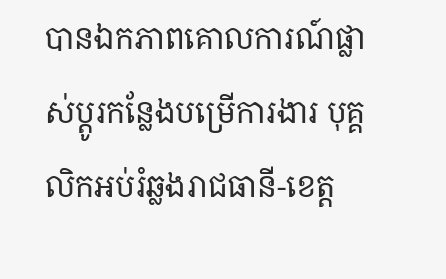បានឯកភាពគោលការណ៍ផ្លាស់ប្តូរកន្លែងបម្រើការងារ បុគ្គលិកអប់រំឆ្លងរាជធានី-ខេត្ត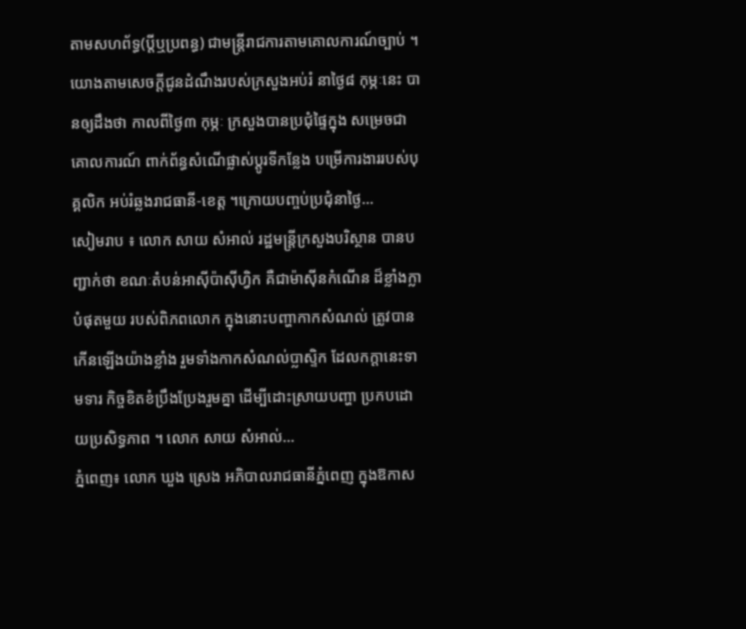តាមសហព័ទ្ធ(ប្តីឬប្រពន្ធ) ជាមន្ត្រីរាជការតាមគោលការណ៍ច្បាប់ ។ យោងតាមសេចក្តីជូនដំណឹងរបស់ក្រសួងអប់រំ នាថ្ងៃ៨ កុម្ភៈនេះ បានឲ្យដឹងថា កាលពីថ្ងៃ៣ កុម្ភៈ ក្រសួងបានប្រជុំផ្ទៃក្នុង សម្រេចជាគោលការណ៍ ពាក់ព័ន្ធសំណើផ្លាស់ប្តូរទីកន្លែង បម្រើការងាររបស់បុគ្គលិក អប់រំឆ្លងរាជធានី-ខេត្ត ។ក្រោយបញ្ចប់ប្រជុំនាថ្ងៃ...
សៀមរាប ៖ លោក សាយ សំអាល់ រដ្ឋមន្ត្រីក្រសួងបរិស្ថាន បានបញ្ជាក់ថា ខណៈតំបន់អាស៊ីប៉ាស៊ីហ្វិក គឺជាម៉ាស៊ីនកំណើន ដ៏ខ្លាំងក្លាបំផុតមួយ របស់ពិភពលោក ក្នុងនោះបញ្ហាកាកសំណល់ ត្រូវបានកើនឡើងយ៉ាងខ្លាំង រួមទាំងកាកសំណល់ប្លាស្ទិក ដែលកក្តានេះទាមទារ កិច្ចខិតខំប្រឹងប្រែងរួមគ្នា ដើម្បីដោះស្រាយបញ្ហា ប្រកបដោយប្រសិទ្ធភាព ។ លោក សាយ សំអាល់...
ភ្នំពេញ៖ លោក ឃួង ស្រេង អភិបាលរាជធានីភ្នំពេញ ក្នុងឱកាស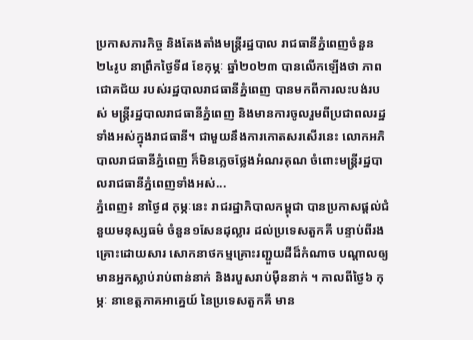ប្រកាសភារកិច្ច និងតែងតាំងមន្ត្រីរដ្ឋបាល រាជធានីភ្នំពេញចំនួន២៤រូប នាព្រឹកថ្ងៃទី៨ ខែកុម្ភៈ ឆ្នាំ២០២៣ បានលើកឡើងថា ភាពជោគជ័យ របស់រដ្ឋបាលរាជធានីភ្នំពេញ បានមកពីការលះបង់របស់ មន្ត្រីរដ្ឋបាលរាជធានីភ្នំពេញ និងមានការចូលរួមពីប្រជាពលរដ្ឋ ទាំងអស់ក្នុងរាជធានី។ ជាមួយនឹងការកោតសរសើរនេះ លោកអភិបាលរាជធានីភ្នំពេញ ក៏មិនភ្លេចថ្លែងអំណរគុណ ចំពោះមន្ត្រីរដ្ឋបាលរាជធានីភ្នំពេញទាំងអស់...
ភ្នំពេញ៖ នាថ្ងៃ៨ កុម្ភៈនេះ រាជរដ្ឋាភិបាលកម្ពុជា បានប្រកាសផ្តល់ជំនួយមនុស្សធម៌ ចំនួន១សែនដុល្លារ ដល់ប្រទេសតួកគី បន្ទាប់ពីរងគ្រោះដោយសារ សោកនាថកម្មគ្រោះរញ្ជួយដីដ៏កំណាច បណ្តាលឲ្យមានអ្នកស្លាប់រាប់ពាន់នាក់ និងរបួសរាប់ម៉ឺននាក់ ។ កាលពីថ្ងៃ៦ កុម្ភៈ នាខេត្តភាគអាគ្នេយ៍ នៃប្រទេសតួកគី មាន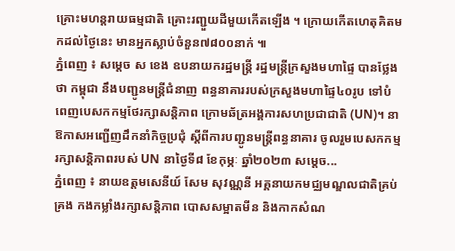គ្រោះមហន្តរាយធម្មជាតិ គ្រោះរញ្ជួយដីមួយកើតឡើង ។ ក្រោយកើតហេតុគិតមកដល់ថ្ងៃនេះ មានអ្នកស្លាប់ចំនួន៧៨០០នាក់ ៕
ភ្នំពេញ ៖ សម្ដេច ស ខេង ឧបនាយករដ្ឋមន្រ្តី រដ្ឋមន្រ្តីក្រសួងមហាផ្ទៃ បានថ្លែងថា កម្ពុជា នឹងបញ្ជូនមន្រ្តីជំនាញ ពន្ធនាគាររបស់ក្រសួងមហាផ្ទៃ៤០រូប ទៅបំពេញបេសកកម្មថែរក្សាសន្តិភាព ក្រោមឆ័ត្រអង្គការសហប្រជាជាតិ (UN)។ នាឱកាសអញ្ជើញដឹកនាំកិច្ចប្រជុំ ស្ដីពីការបញ្ជូនមន្រ្តីពន្ធនាគារ ចូលរួមបេសកកម្មរក្សាសន្តិភាពរបស់ UN នាថ្ងៃទី៨ ខែកុម្ភៈ ឆ្នាំ២០២៣ សម្ដេច...
ភ្នំពេញ ៖ នាយឧត្តមសេនីយ៍ សែម សុវណ្ណនី អគ្គនាយកមជ្ឈមណ្ឌលជាតិគ្រប់គ្រង កងកម្លាំងរក្សាសន្តិភាព បោសសម្អាតមីន និងកាកសំណ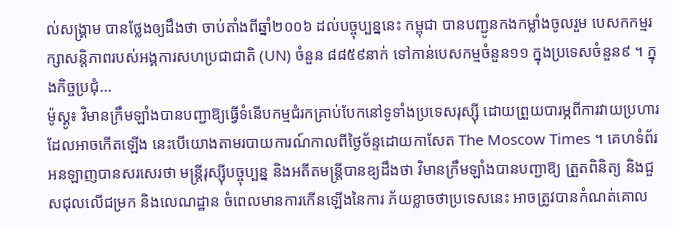ល់សង្គ្រាម បានថ្លែងឲ្យដឹងថា ចាប់តាំងពីឆ្នាំ២០០៦ ដល់បច្ចុប្បន្ននេះ កម្ពុជា បានបញ្ជូនកងកម្លាំងចូលរួម បេសកកម្មរក្សាសន្តិភាពរបស់អង្គការសហប្រជាជាតិ (UN) ចំនួន ៨៨៥៩នាក់ ទៅកាន់បេសកម្មចំនួន១១ ក្នុងប្រទេសចំនួន៩ ។ ក្នុងកិច្ចប្រជុំ...
ម៉ូស្គូ៖ វិមានក្រឹមឡាំងបានបញ្ជាឱ្យធ្វើទំនើបកម្មជំរកគ្រាប់បែកនៅទូទាំងប្រទេសរុស្ស៊ី ដោយព្រួយបារម្ភពីការវាយប្រហារ ដែលអាចកេីតឡេីង នេះបើយោងតាមរបាយការណ៍កាលពីថ្ងៃច័ន្ទដោយកាសែត The Moscow Times ។ គេហទំព័រអនឡាញបានសរសេរថា មន្ត្រីរុស្ស៊ីបច្ចុប្បន្ន និងអតីតមន្រ្តីបានឧ្យដឹងថា វិមានក្រឹមឡាំងបានបញ្ជាឱ្យ ត្រួតពិនិត្យ និងជួសជុលលើជម្រក និងលេណដ្ឋាន ចំពេលមានការកើនឡើងនៃការ ភ័យខ្លាចថាប្រទេសនេះ អាចត្រូវបានកំណត់គោល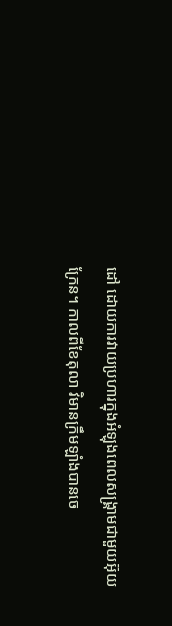ដៅ ដោយការវាយប្រហារក្នុងអំឡុងពេលសង្គ្រាមជាមួយអ៊ុយក្រែន។ កាលពីខែតុលា វិមានក្រឹមឡាំងបានចេ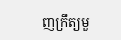ញក្រឹត្យមួ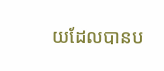យដែលបានប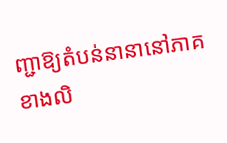ញ្ជាឱ្យតំបន់នានានៅភាគខាងលិ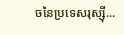ចនៃប្រទេសរុស្ស៊ី...